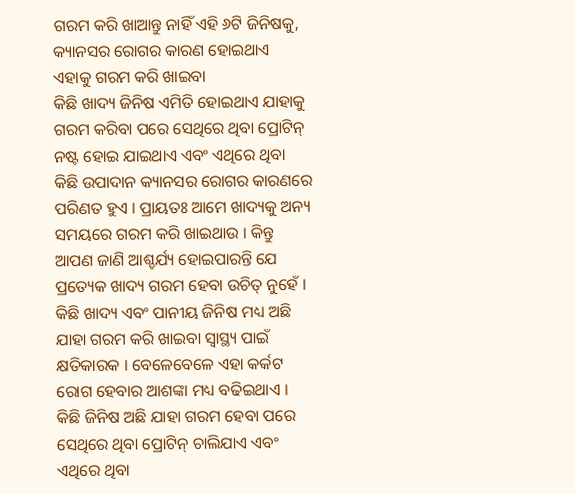ଗରମ କରି ଖାଆନ୍ତୁ ନାହିଁ ଏହି ୬ଟି ଜିନିଷକୁ, କ୍ୟାନସର ରୋଗର କାରଣ ହୋଇଥାଏ ଏହାକୁ ଗରମ କରି ଖାଇବା
କିଛି ଖାଦ୍ୟ ଜିନିଷ ଏମିତି ହୋଇଥାଏ ଯାହାକୁ ଗରମ କରିବା ପରେ ସେଥିରେ ଥିବା ପ୍ରୋଟିନ୍ ନଷ୍ଟ ହୋଇ ଯାଇଥାଏ ଏବଂ ଏଥିରେ ଥିବା କିଛି ଉପାଦାନ କ୍ୟାନସର ରୋଗର କାରଣରେ ପରିଣତ ହୁଏ । ପ୍ରାୟତଃ ଆମେ ଖାଦ୍ୟକୁ ଅନ୍ୟ ସମୟରେ ଗରମ କରି ଖାଇଥାଉ । କିନ୍ତୁ ଆପଣ ଜାଣି ଆଶ୍ଚର୍ଯ୍ୟ ହୋଇପାରନ୍ତି ଯେ ପ୍ରତ୍ୟେକ ଖାଦ୍ୟ ଗରମ ହେବା ଉଚିତ୍ ନୁହେଁ । କିଛି ଖାଦ୍ୟ ଏବଂ ପାନୀୟ ଜିନିଷ ମଧ୍ୟ ଅଛି ଯାହା ଗରମ କରି ଖାଇବା ସ୍ୱାସ୍ଥ୍ୟ ପାଇଁ କ୍ଷତିକାରକ । ବେଳେବେଳେ ଏହା କର୍କଟ ରୋଗ ହେବାର ଆଶଙ୍କା ମଧ୍ୟ ବଢିଇଥାଏ । କିଛି ଜିନିଷ ଅଛି ଯାହା ଗରମ ହେବା ପରେ ସେଥିରେ ଥିବା ପ୍ରୋଟିନ୍ ଚାଲିଯାଏ ଏବଂ ଏଥିରେ ଥିବା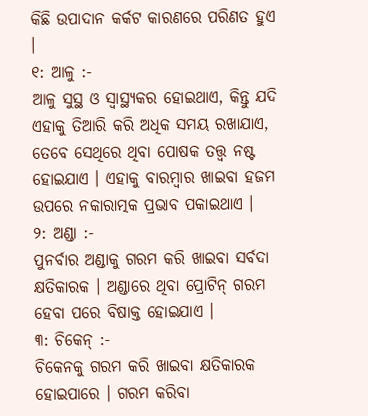କିଛି ଉପାଦାନ କର୍କଟ କାରଣରେ ପରିଣତ ହୁଏ ।
୧: ଆଳୁ :-
ଆଳୁ ସୁସ୍ଥ ଓ ସ୍ଵାସ୍ଥ୍ୟକର ହୋଇଥାଏ, କିନ୍ତୁ ଯଦି ଏହାକୁ ତିଆରି କରି ଅଧିକ ସମୟ ରଖାଯାଏ, ତେବେ ସେଥିରେ ଥିବା ପୋଷକ ତତ୍ତ୍ୱ ନଷ୍ଟ ହୋଇଯାଏ । ଏହାକୁ ବାରମ୍ବାର ଖାଇବା ହଜମ ଉପରେ ନକାରାତ୍ମକ ପ୍ରଭାବ ପକାଇଥାଏ ।
୨: ଅଣ୍ଡା :-
ପୁନର୍ବାର ଅଣ୍ଡାକୁ ଗରମ କରି ଖାଇବା ସର୍ବଦା କ୍ଷତିକାରକ । ଅଣ୍ଡାରେ ଥିବା ପ୍ରୋଟିନ୍ ଗରମ ହେବା ପରେ ବିଷାକ୍ତ ହୋଇଯାଏ ।
୩: ଚିକେନ୍ :-
ଚିକେନକୁ ଗରମ କରି ଖାଇବା କ୍ଷତିକାରକ ହୋଇପାରେ । ଗରମ କରିବା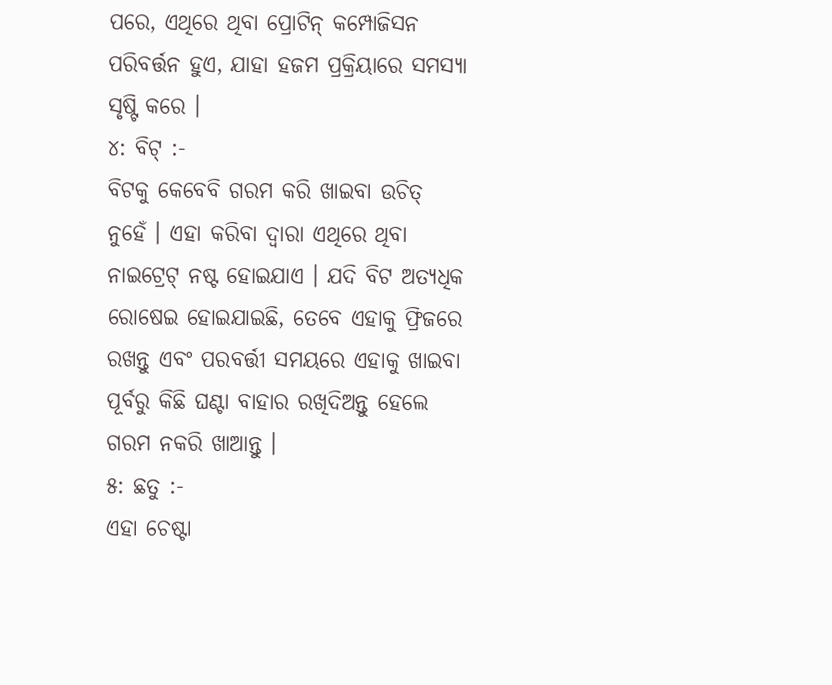ପରେ, ଏଥିରେ ଥିବା ପ୍ରୋଟିନ୍ କମ୍ପୋଜିସନ ପରିବର୍ତ୍ତନ ହୁଏ, ଯାହା ହଜମ ପ୍ରକ୍ରିୟାରେ ସମସ୍ୟା ସୃଷ୍ଟି କରେ ।
୪: ବିଟ୍ :-
ବିଟକୁ କେବେବି ଗରମ କରି ଖାଇବା ଉଚିତ୍ ନୁହେଁ । ଏହା କରିବା ଦ୍ୱାରା ଏଥିରେ ଥିବା ନାଇଟ୍ରେଟ୍ ନଷ୍ଟ ହୋଇଯାଏ । ଯଦି ବିଟ ଅତ୍ୟଧିକ ରୋଷେଇ ହୋଇଯାଇଛି, ତେବେ ଏହାକୁ ଫ୍ରିଜରେ ରଖନ୍ତୁ ଏବଂ ପରବର୍ତ୍ତୀ ସମୟରେ ଏହାକୁ ଖାଇବା ପୂର୍ବରୁ କିଛି ଘଣ୍ଟା ବାହାର ରଖିଦିଅନ୍ତୁ ହେଲେ ଗରମ ନକରି ଖାଆନ୍ତୁ ।
୫: ଛତୁ :-
ଏହା ଚେଷ୍ଟା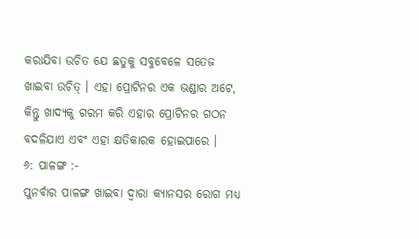କରାଯିବା ଉଚିତ ଯେ ଛତୁକୁ ସବୁବେଳେ ସତେଜ ଖାଇବା ଉଚିତ୍ । ଏହା ପ୍ରୋଟିନର ଏକ ଭଣ୍ଡାର ଅଟେ, କିନ୍ତୁ ଖାଦ୍ୟକୁ ଗରମ କରି ଏହାର ପ୍ରୋଟିନର ଗଠନ ବଦଳିଯାଏ ଏବଂ ଏହା କ୍ଷତିକାରକ ହୋଇପାରେ ।
୬: ପାଳଙ୍ଗ :-
ପୁନର୍ବାର ପାଳଙ୍ଗ ଖାଇବା ଦ୍ୱାରା କ୍ୟାନସର ରୋଗ ମଧ୍ୟ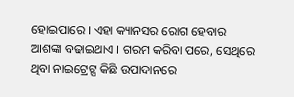ହୋଇପାରେ । ଏହା କ୍ୟାନସର ରୋଗ ହେବାର ଆଶଙ୍କା ବଢାଇଥାଏ । ଗରମ କରିବା ପରେ, ସେଥିରେ ଥିବା ନାଇଟ୍ରେଟ୍ସ କିଛି ଉପାଦାନରେ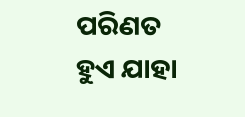ପରିଣତ ହୁଏ ଯାହା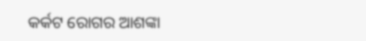କର୍କଟ ରୋଗର ଆଶଙ୍କା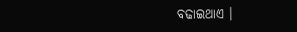ବଢାଇଥାଏ ।